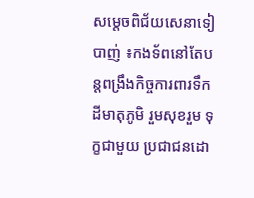សម្តេចពិជ័យសេនាទៀ បាញ់ ៖កងទ័ពនៅតែបន្តពង្រឹងកិច្ចការពារទឹកដីមាតុភូមិ រួមសុខរួម ទុក្ខជាមួយ ប្រជាជនដោ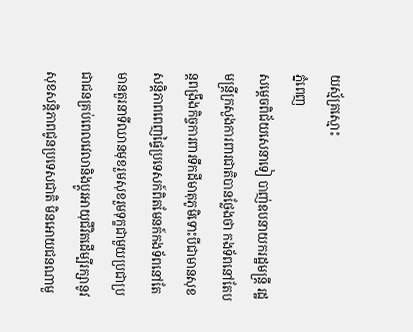យស្ម័គ្រស្មោះ
ភ្នំពេញ
សម្តេចពិជ័យសេនាទៀ បាញ់ឧបនាយករដ្ឋមន្ត្រី រដ្ឋមន្ត្រីក្រសួងការពារជាតិបានថ្លែងថា កងទ័ពនៅតែបន្តពង្រឹងកិច្ចការពារទឹកដីមាតុភូមិទោះបីជាមានសុខសន្តិភាពពេញផ្ទៃប្រទេសក៍ពិតមែនក៍កងទ័ពនៅតែមានតួរនាទីឈានមុខរួមសុខរួមទុក្ខជាមួយប្រជាប្រជាជនគ្រប់ពេលវេលានិងប្តូរអាយុជីវិតដើម្បីរក្សានូវសុខសន្តិភាពជូនប្រទេសជាតិ មិនអោយជនណាមួ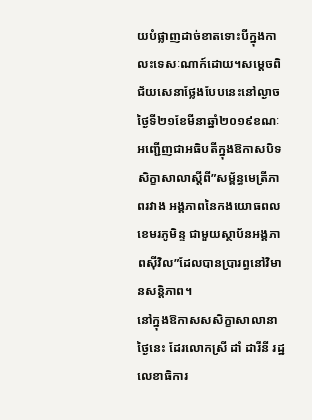យបំផ្លាញដាច់ខាតទោះបីក្នុងកាលះទេសៈណាក៍ដោយ។សម្តេចពិជ័យសេនាថ្លែងបែបនេះនៅល្ងាចថ្ងៃទី២១ខែមីនាឆ្នាំ២០១៩ខណៈអញ្ជើញជាអធិបតីក្នុងឱកាសបិទសិក្ខាសាលាស្តីពី”សម្ព័ន្ធមេត្រីភាពរវាង អង្គភាពនៃកងយោធពលខេមរភូមិន្ទ ជាមួយស្ថាប័នអង្គភាពស៊ីវិល”ដែលបានប្រារព្ធនៅវិមានសន្តិភាព។
នៅក្នុងឱកាសសសិក្ខាសាលានាថ្ងៃនេះ ដែរលោកស្រី ដាំ ដារីនី រដ្ឋលេខាធិការ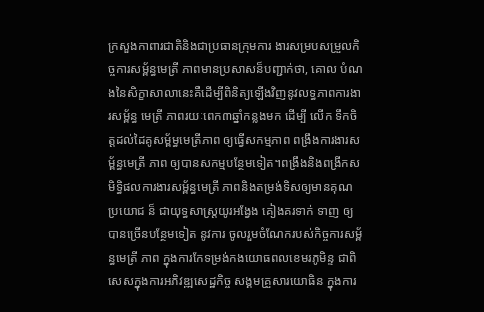ក្រសួងកាពារជាតិនិងជាប្រធានក្រុមការ ងារសម្របសម្រួលកិច្ចការសម្ព័ន្ធមេត្រី ភាពមានប្រសាសន៏បញ្ជាក់ថា, គោល បំណងនៃសិក្ខាសាលានេះគឺដើម្បីពិនិត្យឡើងវិញនូវលទ្ធភាពការងារសម្ព័ន្ធ មេត្រី ភាពរយៈពេក៣ឆ្នាំកន្លងមក ដើម្បី លើក ទឹកចិត្តដល់ដៃគូសម្ព័ម្ធមេត្រីភាព ឲ្យធ្វើសកម្មភាព ពង្រឹងការងារសម្ព័ន្ធមេត្រី ភាព ឲ្យបានសកម្មបន្ថែមទៀត។ពង្រឹងនិងពង្រីកសមិទ្ធិផលការងារសម្ព័ន្ធមេត្រី ភាពនិងតម្រង់ទិសឲ្យមានគុណប្រយោជ ន៏ ជាយុទ្ធសាស្ត្រយូរអង្វែង គៀងគរទាក់ ទាញ ឲ្យបានច្រើនបន្ថែមទៀត នូវការ ចូលរួមចំណែករបស់កិច្ចការសម្ព័ន្ធមេត្រី ភាព ក្នុងការកែទម្រង់កងយោធពលខេមរភូមិន្ទ ជាពិសេសក្នុងការអភិវឌ្ឍសេដ្ឋកិច្ច សង្គមគ្រួសារយោធិន ក្នុងការ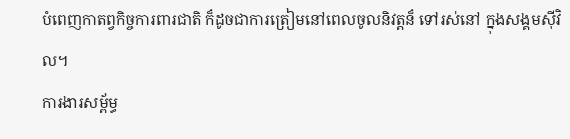បំពេញកាតព្វកិច្ចការពារជាតិ ក៏ដូចជាការត្រៀមនៅពេលចូលនិវត្តន៏ ទៅរស់នៅ ក្នុងសង្គមស៊ីវិល។
ការងារសម្ព័ម្ធ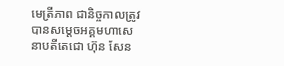មេត្រីភាព ជានិច្ចកាលត្រូវបានសម្តេចអគ្គមហាសេនាបតីតេជោ ហ៊ុន សែន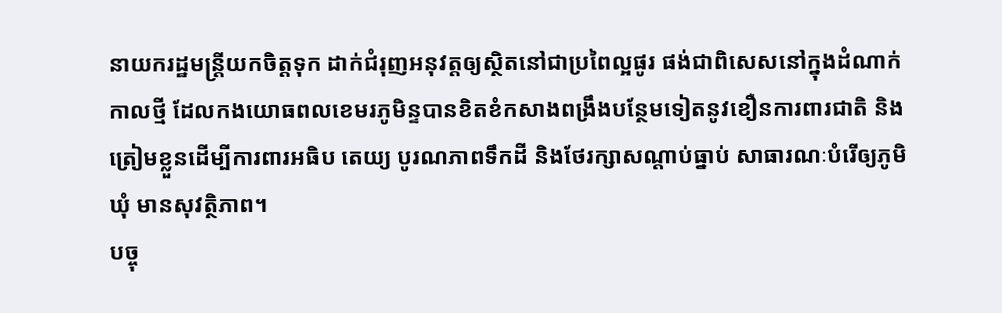នាយករដ្ឋមន្ត្រីយកចិត្តទុក ដាក់ជំរុញអនុវត្តឲ្យស្ថិតនៅជាប្រពៃល្អផូរ ផង់ជាពិសេសនៅក្នុងដំណាក់កាលថ្មី ដែលកងយោធពលខេមរភូមិន្ទបានខិតខំកសាងពង្រឹងបន្ថែមទៀតនូវខឿនការពារជាតិ និងត្រៀមខ្លួនដើម្បីការពារអធិប តេយ្យ បូរណភាពទឹកដី និងថែរក្សាសណ្តាប់ធ្នាប់ សាធារណៈបំរើឲ្យភូមិឃុំ មានសុវត្ថិភាព។
បច្ចុ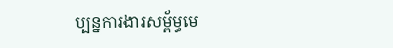ប្បន្នការងារសម្ព័ម្ធមេ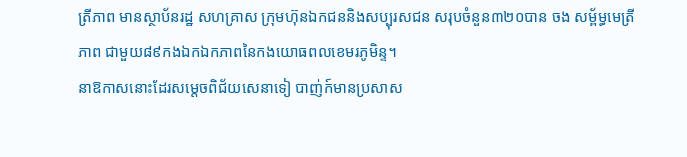ត្រីភាព មានស្ថាប័នរដ្ឋ សហគ្រាស ក្រុមហ៊ុនឯកជននិងសប្បុរសជន សរុបចំនួន៣២០បាន ចង សម្ព័ម្ធមេត្រីភាព ជាមួយ៨៩កងឯកឯកភាពនៃកងយោធពលខេមរភូមិន្ទ។
នាឱកាសនោះដែរសម្តេចពិជ័យសេនាទៀ បាញ់ក៍មានប្រសាស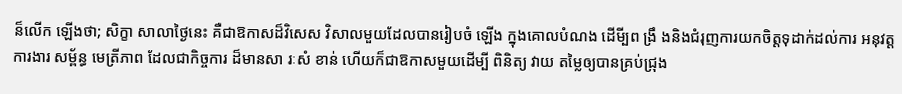ន៏លើក ឡើងថា; សិក្ខា សាលាថ្ងៃនេះ គឺជាឱកាសដ៏វិសេស វិសាលមួយដែលបានរៀបចំ ឡើង ក្នុងគោលបំណង ដើមី្បព ង្រឹ ងនិងជំរុញការយកចិត្តទុដាក់ដល់ការ អនុវត្តការងារ សម្ព័ន្ធ មេត្រីភាព ដែលជាកិច្ចការ ដ៏មានសា រៈសំ ខាន់ ហើយក៏ជាឱកាសមួយដើម្បី ពិនិត្យ វាយ តម្លៃឲ្យបានគ្រប់ជ្រុង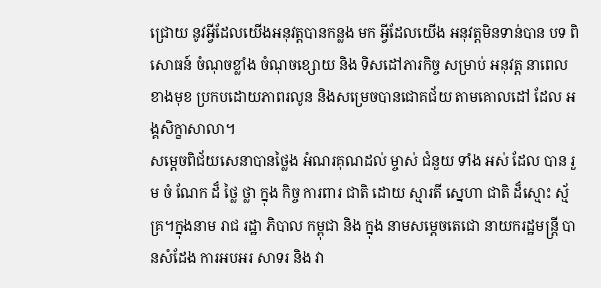ជ្រោយ នូវអ្វីដែលយើងអនុវត្តបានកន្លង មក អ្វីដែលយើង អនុវត្តមិនទាន់បាន បទ ពិសោធន៍ ចំណុចខ្លាំង ចំណុចខ្សោយ និង ទិសដៅភារកិច្ច សម្រាប់ អនុវត្ត នាពេលខាងមុខ ប្រកបដោយភាពរលូន និងសម្រេចបានជោគជ័យ តាមគោលដៅ ដែល អង្គសិក្ខាសាលា។
សម្តេចពិជ័យសេនាបានថ្លៃង អំណរគុណដល់ ម្ចាស់ ជំនួយ ទាំង អស់ ដែល បាន រួម ចំ ណែក ដ៏ ថ្លៃ ថ្លា ក្នុង កិច្ច ការពារ ជាតិ ដោយ ស្មារតី ស្នេហា ជាតិ ដ៏ស្មោះ ស្ម័គ្រ។ក្នុងនាម រាជ រដ្ឋា ភិបាល កម្ពុជា និង ក្នុង នាមសម្តេចតេជោ នាយករដ្ឋមន្ត្រី បានសំដែង ការអបអរ សាទរ និង វា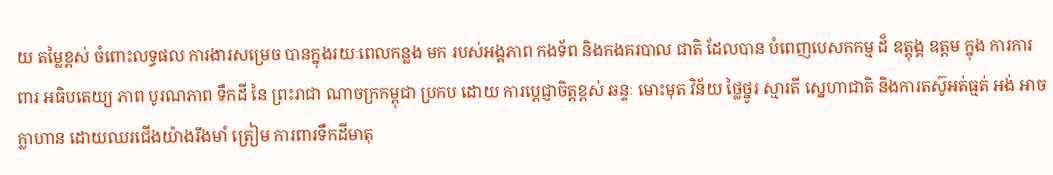យ តម្លៃខ្ពស់ ចំពោះលទ្ធផល ការងារសម្រេច បានក្នុងរយៈពេលកន្លង មក របស់អង្គភាព កងទ័ព និងកងគរបាល ជាតិ ដែលបាន បំពេញបេសកកម្ម ដ៏ ឧត្តុង្គ ឧត្តម ក្នុង ការការពារ អធិបតេយ្យ ភាព បូរណភាព ទឹកដី នៃ ព្រះរាជា ណាចក្រកម្ពុជា ប្រកប ដោយ ការប្តេជ្ញាចិត្តខ្ពស់ ឆន្ទៈ មោះមុត វិន័យ ថ្លៃថ្នូរ ស្មារតី ស្នេហាជាតិ និងការតស៊ូអត់ធ្មត់ អង់ អាច ក្លាហាន ដោយឈរជើងយ៉ាងរឹងមាំ ត្រៀម ការពារទឹកដីមាតុ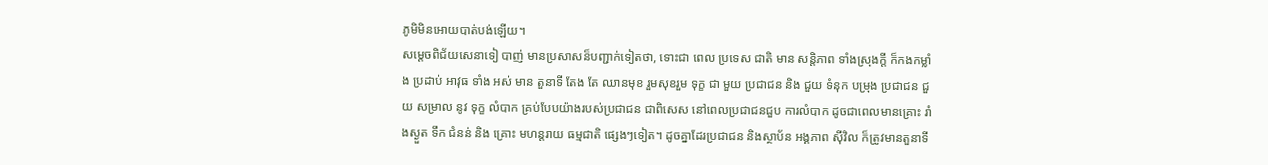ភូមិមិនអោយបាត់បង់ឡើយ។
សម្តេចពិជ័យសេនាទៀ បាញ់ មានប្រសាសន៏បញ្ជាក់ទៀតថា, ទោះជា ពេល ប្រទេស ជាតិ មាន សន្តិភាព ទាំងស្រុងក្តី ក៏កងកម្លាំង ប្រដាប់ អាវុធ ទាំង អស់ មាន តួនាទី តែង តែ ឈានមុខ រួមសុខរួម ទុក្ខ ជា មួយ ប្រជាជន និង ជួយ ទំនុក បម្រុង ប្រជាជន ជួយ សម្រាល នូវ ទុក្ខ លំបាក គ្រប់បែបយ៉ាងរបស់ប្រជាជន ជាពិសេស នៅពេលប្រជាជនជួប ការលំបាក ដូចជាពេលមានគ្រោះ រាំងស្ងួត ទឹក ជំនន់ និង គ្រោះ មហន្តរាយ ធម្មជាតិ ផ្សេងៗទៀត។ ដូចគ្នាដែរប្រជាជន និងស្ថាប័ន អង្គភាព ស៊ីវិល ក៏ត្រូវមានតួនាទី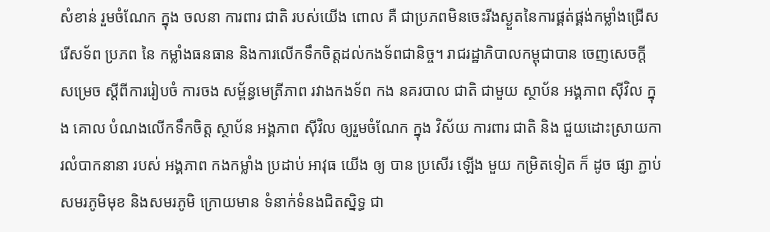សំខាន់ រួមចំណែក ក្នុង ចលនា ការពារ ជាតិ របស់យើង ពោល គឺ ជាប្រភពមិនចេះរីងស្ងួតនៃការផ្គត់ផ្គង់កម្លាំងជ្រើសរើសទ័ព ប្រភព នៃ កម្លាំងធនធាន និងការលើកទឹកចិត្តដល់កងទ័ពជានិច្ច។ រាជរដ្ឋាភិបាលកម្ពុជាបាន ចេញសេចក្ដី សម្រេច ស្ដីពីការរៀបចំ ការចង សម្ព័ន្ធមេត្រីភាព រវាងកងទ័ព កង នគរបាល ជាតិ ជាមួយ ស្ថាប័ន អង្គភាព ស៊ីវិល ក្នុង គោល បំណងលើកទឹកចិត្ត ស្ថាប័ន អង្គភាព ស៊ីវិល ឲ្យរួមចំណែក ក្នុង វិស័យ ការពារ ជាតិ និង ជួយដោះស្រាយការលំបាកនានា របស់ អង្គភាព កងកម្លាំង ប្រដាប់ អាវុធ យើង ឲ្យ បាន ប្រសើរ ឡើង មួយ កម្រិតទៀត ក៏ ដូច ផ្សា ភ្ជាប់ សមរភូមិមុខ និងសមរភូមិ ក្រោយមាន ទំនាក់ទំនងជិតស្និទ្ធ ជា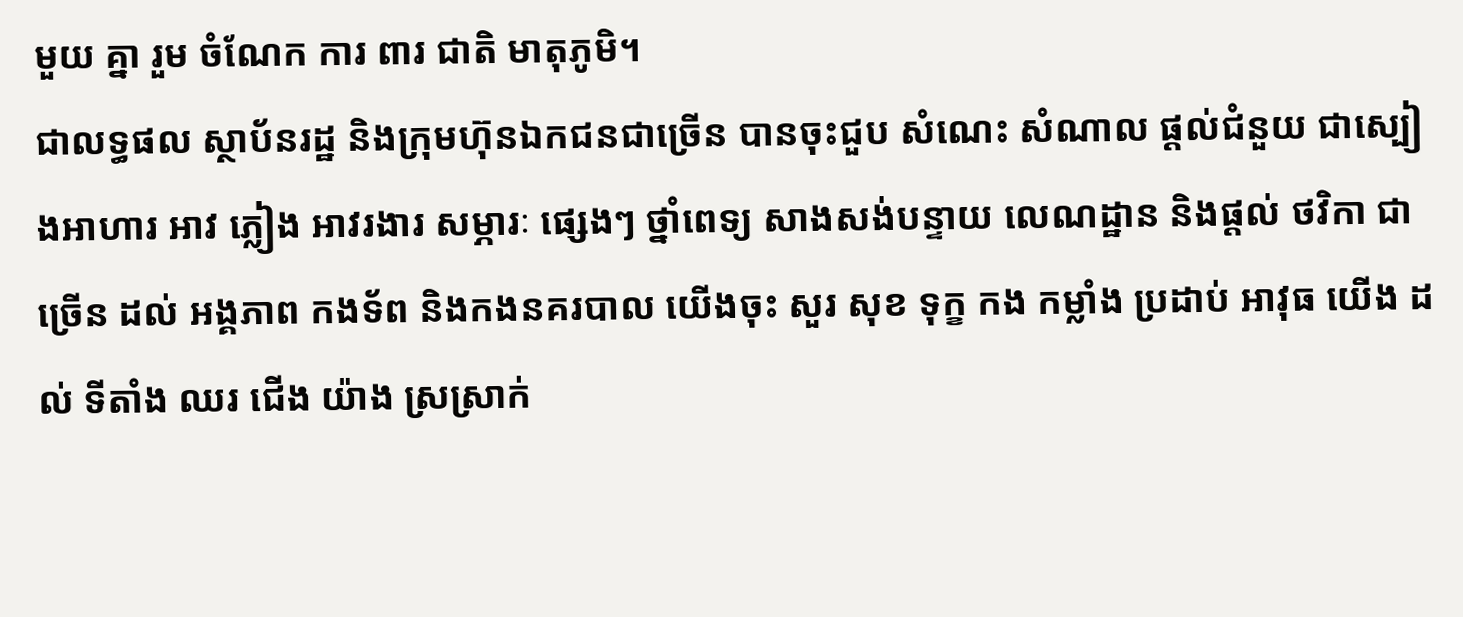មួយ គ្នា រួម ចំណែក ការ ពារ ជាតិ មាតុភូមិ។
ជាលទ្ធផល ស្ថាប័នរដ្ឋ និងក្រុមហ៊ុនឯកជនជាច្រើន បានចុះជួប សំណេះ សំណាល ផ្តល់ជំនួយ ជាស្បៀងអាហារ អាវ ភ្លៀង អាវរងារ សម្ភារៈ ផ្សេងៗ ថ្នាំពេទ្យ សាងសង់បន្ទាយ លេណដ្ឋាន និងផ្តល់ ថវិកា ជាច្រើន ដល់ អង្គភាព កងទ័ព និងកងនគរបាល យើងចុះ សួរ សុខ ទុក្ខ កង កម្លាំង ប្រដាប់ អាវុធ យើង ដល់ ទីតាំង ឈរ ជើង យ៉ាង ស្រស្រាក់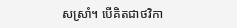សស្រាំ។ បើគិតជាថវិកា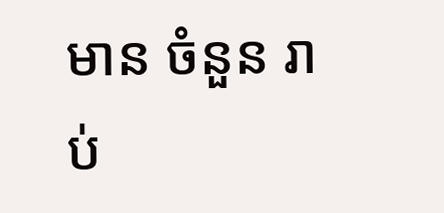មាន ចំនួន រាប់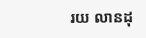រយ លានដុ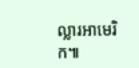ល្លារអាមេរិក៕